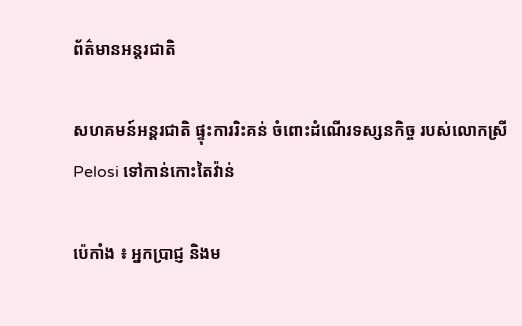ព័ត៌មានអន្តរជាតិ

សហគមន៍អន្តរជាតិ ផ្ទុះការរិះគន់ ចំពោះដំណើរទស្សនកិច្ច របស់លោកស្រី Pelosi ទៅកាន់កោះតៃវ៉ាន់

ប៉េកាំង ៖ អ្នកប្រាជ្ញ និងម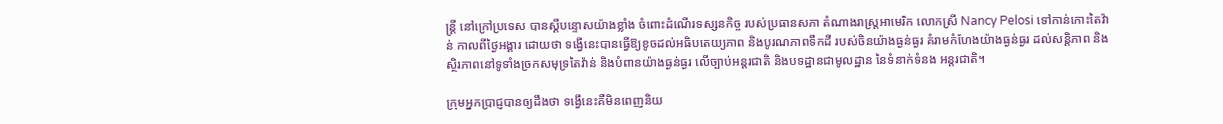ន្ត្រី នៅក្រៅប្រទេស បានស្តីបន្ទោសយ៉ាងខ្លាំង ចំពោះដំណើរទស្សនកិច្ច របស់ប្រធានសភា តំណាងរាស្រ្តអាមេរិក លោកស្រី Nancy Pelosi ទៅកាន់កោះតៃវ៉ាន់ កាលពីថ្ងៃអង្គារ ដោយថា ទង្វើនេះបានធ្វើឱ្យខូចដល់អធិបតេយ្យភាព និងបូរណភាពទឹកដី របស់ចិនយ៉ាងធ្ងន់ធ្ងរ គំរាមកំហែងយ៉ាងធ្ងន់ធ្ងរ ដល់សន្តិភាព និងស្ថិរភាពនៅទូទាំងច្រកសមុទ្រតៃវ៉ាន់ និងបំពានយ៉ាងធ្ងន់ធ្ងរ លើច្បាប់អន្តរជាតិ និងបទដ្ឋានជាមូលដ្ឋាន នៃទំនាក់ទំនង អន្តរជាតិ។

ក្រុមអ្នកប្រាជ្ញបានឲ្យដឹងថា ទង្វើនេះគឺមិនពេញនិយ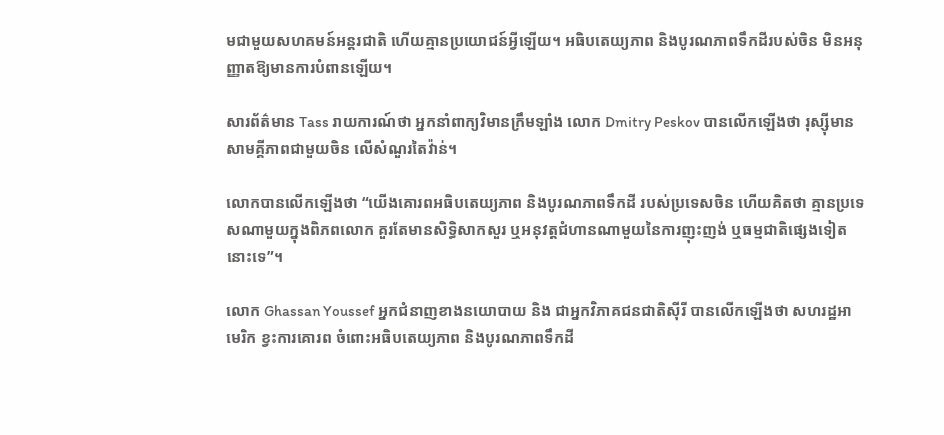មជាមួយសហគមន៍អន្តរជាតិ ហើយគ្មានប្រយោជន៍អ្វីឡើយ។ អធិបតេយ្យភាព និងបូរណភាពទឹកដីរបស់ចិន មិនអនុញ្ញាតឱ្យមានការបំពានឡើយ។

សារព័ត៌មាន Tass រាយការណ៍ថា អ្នកនាំពាក្យវិមានក្រឹមឡាំង លោក Dmitry Peskov បានលើកឡើងថា រុស្ស៊ីមានសាមគ្គីភាពជាមួយចិន លើសំណួរតៃវ៉ាន់។

លោកបានលើកឡើងថា “យើងគោរពអធិបតេយ្យភាព និងបូរណភាពទឹកដី របស់ប្រទេសចិន ហើយគិតថា គ្មានប្រទេសណាមួយក្នុងពិភពលោក គួរតែមានសិទ្ធិសាកសួរ ឬអនុវត្តជំហានណាមួយនៃការញុះញង់ ឬធម្មជាតិផ្សេងទៀតនោះទេ”។

លោក Ghassan Youssef អ្នកជំនាញខាងនយោបាយ និង ជាអ្នកវិភាគជនជាតិស៊ីរី បានលើកឡើងថា សហរដ្ឋអាមេរិក ខ្វះការគោរព ចំពោះអធិបតេយ្យភាព និងបូរណភាពទឹកដី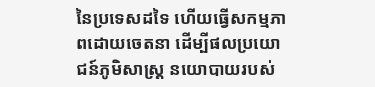នៃប្រទេសដទៃ ហើយធ្វើសកម្មភាពដោយចេតនា ដើម្បីផលប្រយោជន៍ភូមិសាស្ត្រ នយោបាយរបស់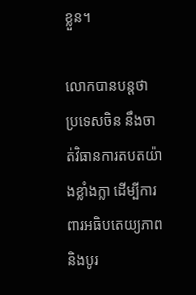ខ្លួន។

លោកបានបន្ដថា ប្រទេសចិន នឹងចាត់វិធានការតបតយ៉ាងខ្លាំងក្លា ដើម្បីការពារអធិបតេយ្យភាព និងបូរ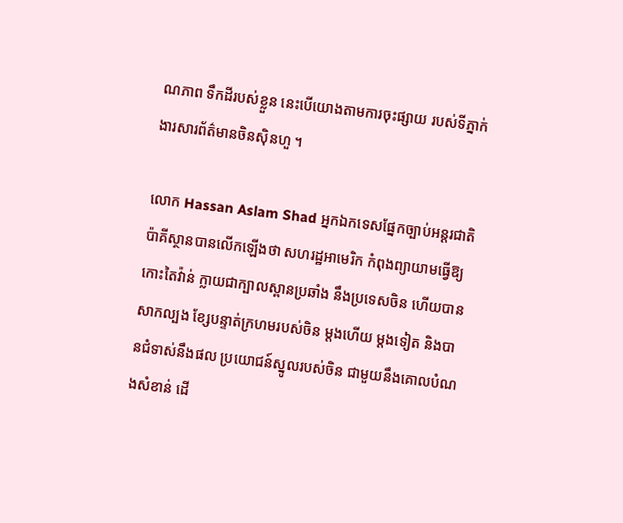ណភាព ទឹកដីរបស់ខ្លួន នេះបើយោងតាមការចុះផ្សាយ របស់ទីភ្នាក់ងារសារព័ត៌មានចិនស៊ិនហួ ។

លោក Hassan Aslam Shad អ្នកឯកទេសផ្នែកច្បាប់អន្តរជាតិ ប៉ាគីស្ថានបានលើកឡើងថា សហរដ្ឋអាមេរិក កំពុងព្យាយាមធ្វើឱ្យកោះតៃវ៉ាន់ ក្លាយជាក្បាលស្ពានប្រឆាំង នឹងប្រទេសចិន ហើយបានសាកល្បង ខ្សែបន្ទាត់ក្រហមរបស់ចិន ម្តងហើយ ម្តងទៀត និងបានជំទាស់នឹងផល ប្រយោជន៍ស្នូលរបស់ចិន ជាមួយនឹងគោលបំណងសំខាន់ ដើ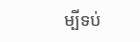ម្បីទប់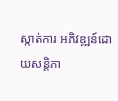ស្កាត់ការ អភិវឌ្ឍន៍ដោយសន្តិភា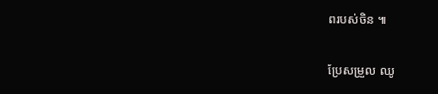ពរបស់ចិន ៕

ប្រែសម្រួល ឈូ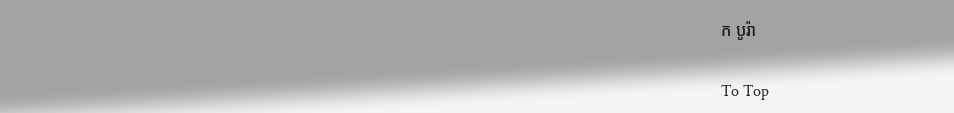ក បូរ៉ា

To Top